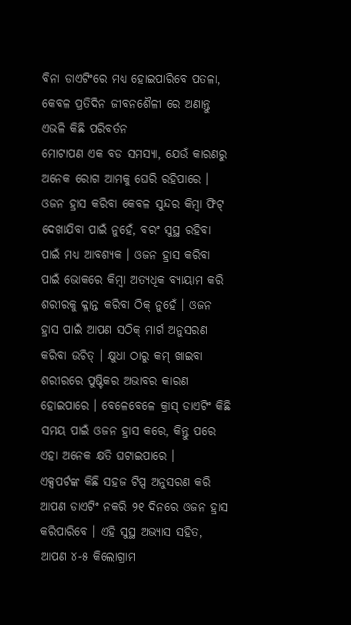ବିନା ଡାଏଟିଂରେ ମଧ୍ୟ ହୋଇପାରିବେ ପତଳା, କେବଳ ପ୍ରତିଦିନ ଜୀବନଶୈଳୀ ରେ ଅଣାନ୍ତୁ ଏଭଳି କିଛି ପରିବର୍ତନ
ମୋଟାପଣ ଏକ ବଡ ସମସ୍ୟା, ଯେଉଁ କାରଣରୁ ଅନେକ ରୋଗ ଆମକୁ ଘେରି ରହିପାରେ । ଓଜନ ହ୍ରାସ କରିବା କେବଳ ସୁନ୍ଦର କିମ୍ବା ଫିଟ୍ ଦେଖାଯିବା ପାଇଁ ନୁହେଁ, ବରଂ ସୁସ୍ଥ ରହିବା ପାଇଁ ମଧ୍ୟ ଆବଶ୍ୟକ । ଓଜନ ହ୍ରାସ କରିବା ପାଇଁ ଭୋକରେ କିମ୍ବା ଅତ୍ୟଧିକ ବ୍ୟାୟାମ କରି ଶରୀରକୁ କ୍ଳାନ୍ତ କରିବା ଠିକ୍ ନୁହେଁ । ଓଜନ ହ୍ରାସ ପାଇଁ ଆପଣ ସଠିକ୍ ମାର୍ଗ ଅନୁସରଣ କରିବା ଉଚିତ୍ । କ୍ଷୁଧା ଠାରୁ କମ୍ ଖାଇବା ଶରୀରରେ ପୁଷ୍ଟିକର ଅଭାବର କାରଣ ହୋଇପାରେ । ବେଳେବେଳେ କ୍ରାସ୍ ଡାଏଟିଂ କିଛି ସମୟ ପାଇଁ ଓଜନ ହ୍ରାସ କରେ, କିନ୍ତୁ ପରେ ଏହା ଅନେକ କ୍ଷତି ଘଟାଇପାରେ ।
ଏକ୍ସପର୍ଟଙ୍କ କିଛି ସହଜ ଟିପ୍ସ ଅନୁସରଣ କରି ଆପଣ ଡାଏଟିଂ ନକରି ୨୧ ଦିନରେ ଓଜନ ହ୍ରାସ କରିପାରିବେ । ଏହି ସୁସ୍ଥ ଅଭ୍ୟାସ ସହିତ, ଆପଣ ୪-୫ କିଲୋଗ୍ରାମ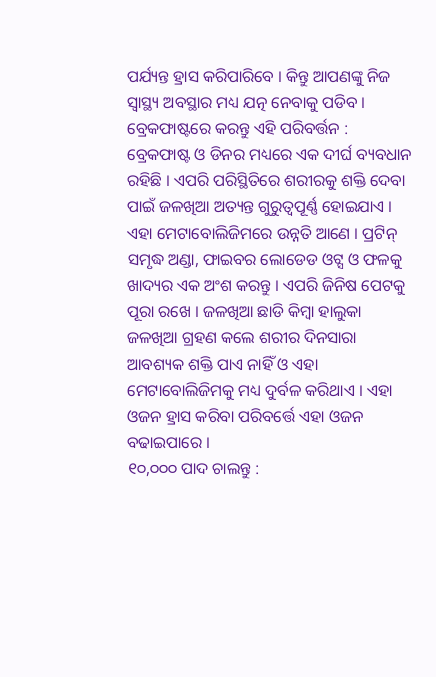ପର୍ଯ୍ୟନ୍ତ ହ୍ରାସ କରିପାରିବେ । କିନ୍ତୁ ଆପଣଙ୍କୁ ନିଜ ସ୍ୱାସ୍ଥ୍ୟ ଅବସ୍ଥାର ମଧ୍ୟ ଯତ୍ନ ନେବାକୁ ପଡିବ ।
ବ୍ରେକଫାଷ୍ଟରେ କରନ୍ତୁ ଏହି ପରିବର୍ତ୍ତନ :
ବ୍ରେକଫାଷ୍ଟ ଓ ଡିନର ମଧ୍ୟରେ ଏକ ଦୀର୍ଘ ବ୍ୟବଧାନ ରହିଛି । ଏପରି ପରିସ୍ଥିତିରେ ଶରୀରକୁ ଶକ୍ତି ଦେବା ପାଇଁ ଜଳଖିଆ ଅତ୍ୟନ୍ତ ଗୁରୁତ୍ୱପୂର୍ଣ୍ଣ ହୋଇଯାଏ । ଏହା ମେଟାବୋଲିଜିମରେ ଉନ୍ନତି ଆଣେ । ପ୍ରଟିନ୍ ସମୃଦ୍ଧ ଅଣ୍ଡା, ଫାଇବର ଲୋଡେଡ ଓଟ୍ସ ଓ ଫଳକୁ ଖାଦ୍ୟର ଏକ ଅଂଶ କରନ୍ତୁ । ଏପରି ଜିନିଷ ପେଟକୁ ପୂରା ରଖେ । ଜଳଖିଆ ଛାଡି କିମ୍ବା ହାଲୁକା ଜଳଖିଆ ଗ୍ରହଣ କଲେ ଶରୀର ଦିନସାରା ଆବଶ୍ୟକ ଶକ୍ତି ପାଏ ନାହିଁ ଓ ଏହା ମେଟାବୋଲିଜିମକୁ ମଧ୍ୟ ଦୁର୍ବଳ କରିଥାଏ । ଏହା ଓଜନ ହ୍ରାସ କରିବା ପରିବର୍ତ୍ତେ ଏହା ଓଜନ ବଢାଇପାରେ ।
୧୦,୦୦୦ ପାଦ ଚାଲନ୍ତୁ :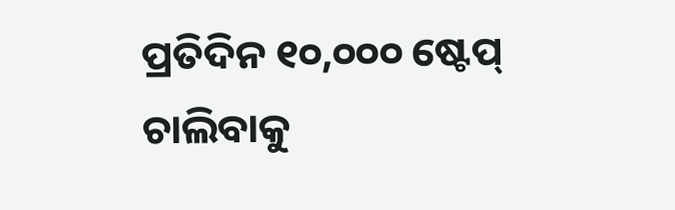ପ୍ରତିଦିନ ୧୦,୦୦୦ ଷ୍ଟେପ୍ ଚାଲିବାକୁ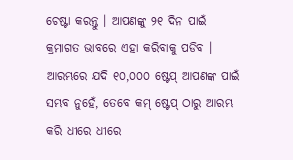ଚେଷ୍ଟା କରନ୍ତୁ । ଆପଣଙ୍କୁ ୨୧ ଦିନ ପାଇଁ କ୍ରମାଗତ ଭାବରେ ଏହା କରିବାକୁ ପଡିବ । ଆରମ୍ଭରେ ଯଦି ୧୦,୦୦୦ ଷ୍ଟେପ୍ ଆପଣଙ୍କ ପାଇଁ ସମ୍ଭବ ନୁହେଁ, ତେବେ କମ୍ ଷ୍ଟେପ୍ ଠାରୁ ଆରମ୍ଭ କରି ଧୀରେ ଧୀରେ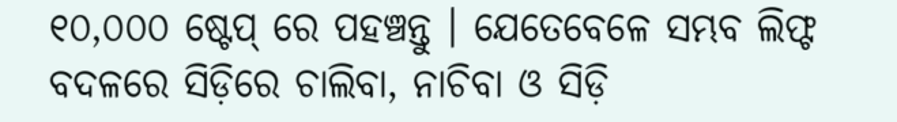୧୦,୦୦୦ ଷ୍ଟେପ୍ ରେ ପହଞ୍ଚନ୍ତୁ । ଯେତେବେଳେ ସମ୍ଭବ ଲିଫ୍ଟ ବଦଳରେ ସିଡ଼ିରେ ଚାଲିବା, ନାଚିବା ଓ ସିଡ଼ି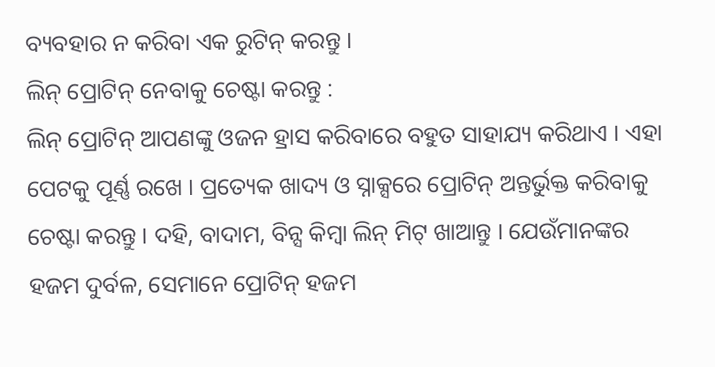ବ୍ୟବହାର ନ କରିବା ଏକ ରୁଟିନ୍ କରନ୍ତୁ ।
ଲିନ୍ ପ୍ରୋଟିନ୍ ନେବାକୁ ଚେଷ୍ଟା କରନ୍ତୁ :
ଲିନ୍ ପ୍ରୋଟିନ୍ ଆପଣଙ୍କୁ ଓଜନ ହ୍ରାସ କରିବାରେ ବହୁତ ସାହାଯ୍ୟ କରିଥାଏ । ଏହା ପେଟକୁ ପୂର୍ଣ୍ଣ ରଖେ । ପ୍ରତ୍ୟେକ ଖାଦ୍ୟ ଓ ସ୍ନାକ୍ସରେ ପ୍ରୋଟିନ୍ ଅନ୍ତର୍ଭୁକ୍ତ କରିବାକୁ ଚେଷ୍ଟା କରନ୍ତୁ । ଦହି, ବାଦାମ, ବିନ୍ସ କିମ୍ବା ଲିନ୍ ମିଟ୍ ଖାଆନ୍ତୁ । ଯେଉଁମାନଙ୍କର ହଜମ ଦୁର୍ବଳ, ସେମାନେ ପ୍ରୋଟିନ୍ ହଜମ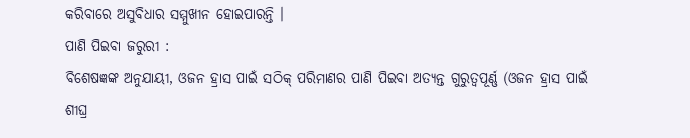କରିବାରେ ଅସୁବିଧାର ସମ୍ମୁଖୀନ ହୋଇପାରନ୍ତି ।
ପାଣି ପିଇବା ଜରୁରୀ :
ବିଶେଷଜ୍ଞଙ୍କ ଅନୁଯାୟୀ, ଓଜନ ହ୍ରାସ ପାଇଁ ସଠିକ୍ ପରିମାଣର ପାଣି ପିଇବା ଅତ୍ୟନ୍ତ ଗୁରୁତ୍ୱପୂର୍ଣ୍ଣ (ଓଜନ ହ୍ରାସ ପାଇଁ ଶୀଘ୍ର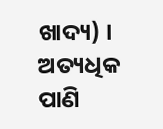ଖାଦ୍ୟ) । ଅତ୍ୟଧିକ ପାଣି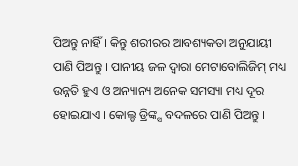ପିଅନ୍ତୁ ନାହିଁ । କିନ୍ତୁ ଶରୀରର ଆବଶ୍ୟକତା ଅନୁଯାୟୀ ପାଣି ପିଅନ୍ତୁ । ପାନୀୟ ଜଳ ଦ୍ୱାରା ମେଟାବୋଲିଜିମ୍ ମଧ୍ୟ ଉନ୍ନତି ହୁଏ ଓ ଅନ୍ୟାନ୍ୟ ଅନେକ ସମସ୍ୟା ମଧ୍ୟ ଦୂର ହୋଇଯାଏ । କୋଲ୍ଡ ଡ୍ରିଙ୍କ୍ସ ବଦଳରେ ପାଣି ପିଅନ୍ତୁ ।